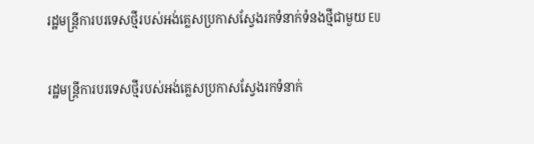រដ្ឋមន្ត្រីការបរទេសថ្មីរបស់អង់គ្លេសប្រកាសស្វែងរកទំនាក់ទំនងថ្មីជាមួយ EU

រដ្ឋមន្ត្រីការបរទេសថ្មីរបស់អង់គ្លេសប្រកាសស្វែងរកទំនាក់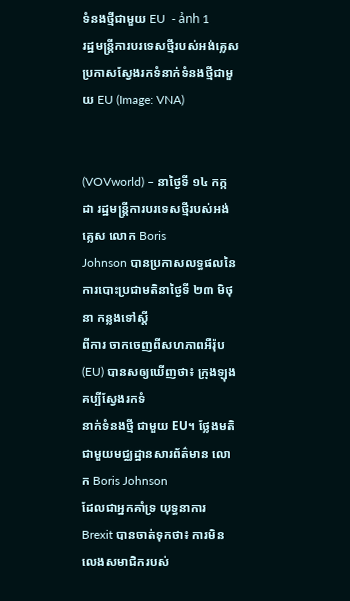ទំនងថ្មីជាមួយ EU  - ảnh 1
រដ្ឋមន្ត្រីការបរទេសថ្មីរបស់អង់គ្លេសប្រកាសស្វែងរកទំនាក់ទំនងថ្មីជាមួយ EU (Image: VNA)


(VOVworld) – នាថ្ងៃទី ១៤ កក្កដា រដ្ឋមន្ត្រីការបរទេសថ្មីរបស់អង់គ្លេស លោក Boris
Johnson បានប្រកាសលទ្ធផលនៃការបោះប្រជាមតិនាថ្ងៃទី ២៣ មិថុនា កន្លងទៅស្តី
ពីការ ចាកចេញពីសហភាពអឺរ៉ុប (EU) បានសឲ្យឃើញថា៖ ក្រុងឡុងគប្បីស្វែងរកទំ
នាក់ទំនងថ្មី ជាមួយ EU។ ថ្លែងមតិជាមួយមជ្ឈដ្ឋានសារព័ត៌មាន លោក Boris Johnson
ដែលជាអ្នកគាំទ្រ យុទ្ធនាការ Brexit បានចាត់ទុកថា៖ ការមិនលេងសមាជិករបស់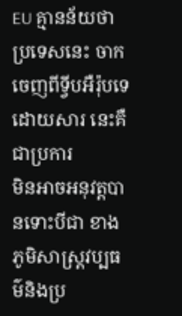EU គ្មានន័យថា ប្រទេសនេះ ចាកចេញពីទ្វីបអឺរ៉ុបទេ ដោយសារ នេះគឺជាប្រការ
មិនអាចអនុវត្តបានទោះបីជា ខាងភូមិសាស្ត្រវប្បធម៌និងប្រ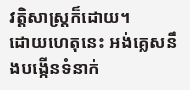វត្តិសាស្ត្រក៏ដោយ។
ដោយហេតុនេះ អង់គ្លេសនឹងបង្កើនទំនាក់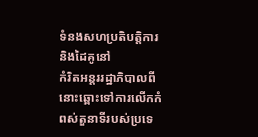ទំនងសហប្រតិបត្តិការនិងដៃគូនៅ
កំរិតអន្តររដ្ឋាភិបាលពីនោះឆ្ពោះទៅការលើកកំពស់តួនាទីរបស់ប្រទេ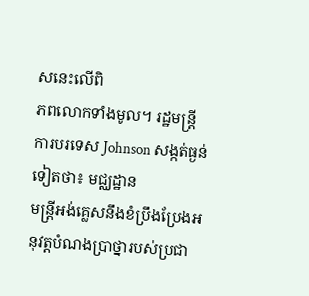សនេះលើពិ
ភពលោកទាំងមូល។ រដ្ឋមន្ត្រីការបរទេស Johnson សង្កត់ធ្ងន់ទៀតថា៖ មជ្ឈដ្ឋាន
មន្ត្រីអង់គ្លេសនឹងខំប្រឹងប្រែងអនុវត្តបំណងប្រាថ្នារបស់ប្រជា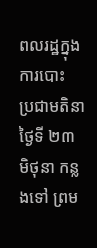ពលរដ្ឋក្នុងការបោះ
ប្រជាមតិនា ថ្ងៃទី ២៣ មិថុនា កន្លងទៅ ព្រម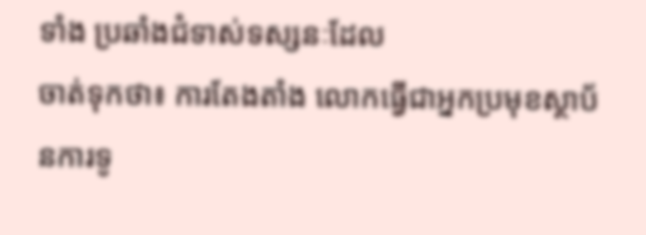ទាំង ប្រឆាំងជំទាស់ទស្សនៈដែល
ចាត់ទុកថា៖ ការតែងតាំង លោកធ្វើជាអ្នកប្រមុខស្ថាប័នការទូ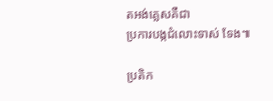តអង់គ្លេសគឺជា
ប្រការបង្កជំលោះទាស់ ទែង៕

ប្រតិក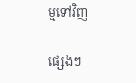ម្មទៅវិញ

ផ្សេងៗ